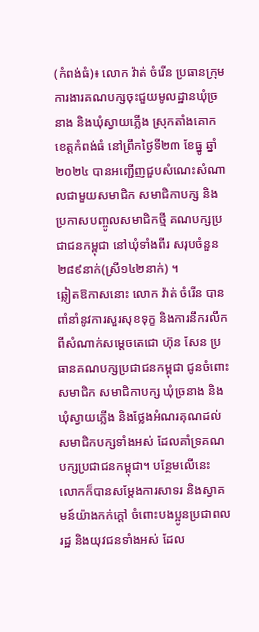(កំពង់ធំ)៖ លោក វ៉ាត់ ចំរើន ប្រធានក្រុមការងារគណបក្សចុះជួយមូលដ្ឋានឃុំច្រនាង និងឃុំស្វាយភ្លើង ស្រុកតាំងគោក ខេត្តកំពង់ធំ នៅព្រឹកថ្ងៃទី២៣ ខែធ្នូ ឆ្នាំ២០២៤ បានអញ្ជើញជួបសំណេះសំណាលជាមួយសមាជិក សមាជិកាបក្ស និងប្រកាសបញ្ចូលសមាជិកថ្មី គណបក្សប្រជាជនកម្ពុជា នៅឃុំទាំងពីរ សរុបចំនួន២៨៩នាក់(ស្រី១៤២នាក់) ។
ឆ្លៀតឱកាសនោះ លោក វ៉ាត់ ចំរើន បានពាំនាំនូវការសួរសុខទុក្ខ និងការនឹករលឹកពីសំណាក់សម្ដេចតេជោ ហ៊ុន សែន ប្រធានគណបក្សប្រជាជនកម្ពុជា ជូនចំពោះសមាជិក សមាជិកាបក្ស ឃុំច្រនាង និងឃុំស្វាយភ្លើង និងថ្លែងអំណរគុណដល់សមាជិកបក្សទាំងអស់ ដែលគាំទ្រគណបក្សប្រជាជនកម្ពុជា។ បន្ថែមលើនេះ លោកក៏បានសម្ដែងការសាទរ និងស្វាគមន៍យ៉ាងកក់ក្ដៅ ចំពោះបងប្អូនប្រជាពលរដ្ឋ និងយុវជនទាំងអស់ ដែល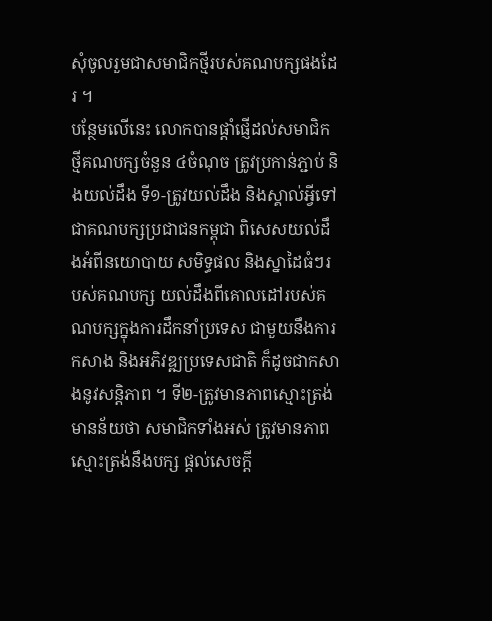សុំចូលរួមជាសមាជិកថ្មីរបស់គណបក្សផងដែរ ។
បន្ថែមលើនេះ លោកបានផ្ដាំផ្ញើដល់សមាជិកថ្មីគណបក្សចំនួន ៤ចំណុច ត្រូវប្រកាន់ភ្ជាប់ និងយល់ដឹង ទី១-ត្រូវយល់ដឹង និងស្គាល់អ្វីទៅជាគណបក្សប្រជាជនកម្ពុជា ពិសេសយល់ដឹងអំពីនយោបាយ សមិទ្ធផល និងស្នាដៃធំៗរបស់គណបក្ស យល់ដឹងពីគោលដៅរបស់គណបក្សក្នុងការដឹកនាំប្រទេស ជាមួយនឹងការកសាង និងអភិវឌ្ឍប្រទេសជាតិ ក៏ដូចជាកសាងនូវសន្ដិភាព ។ ទី២-ត្រូវមានភាពស្មោះត្រង់ មានន័យថា សមាជិកទាំងអស់ ត្រូវមានភាពស្មោះត្រង់នឹងបក្ស ផ្ដល់សេចក្ដី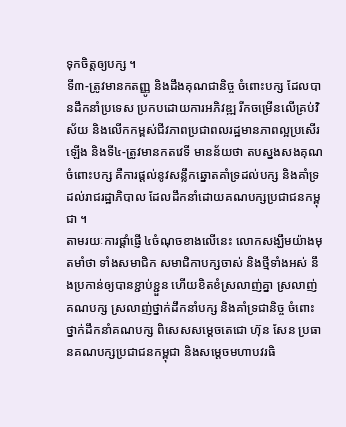ទុកចិត្តឲ្យបក្ស ។
ទី៣-ត្រូវមានកតញ្ញូ និងដឹងគុណជានិច្ច ចំពោះបក្ស ដែលបានដឹកនាំប្រទេស ប្រកបដោយការអភិវឌ្ឍ រីកចម្រើនលើគ្រប់វិស័យ និងលើកកម្ពស់ជីវភាពប្រជាពលរដ្ឋមានភាពល្អប្រសើរឡើង និងទី៤-ត្រូវមានកតវេទី មានន័យថា តបស្នងសងគុណ ចំពោះបក្ស គឺការផ្ដល់នូវសន្លឹកឆ្នោតគាំទ្រដល់បក្ស និងគាំទ្រដល់រាជរដ្ឋាភិបាល ដែលដឹកនាំដោយគណបក្សប្រជាជនកម្ពុជា ។
តាមរយៈការផ្ដាំផ្ញើ ៤ចំណុចខាងលើនេះ លោកសង្ឃឹមយ៉ាងមុតមាំថា ទាំងសមាជិក សមាជិកាបក្សចាស់ និងថ្មីទាំងអស់ នឹងប្រកាន់ឲ្យបានខ្ជាប់ខ្ជួន ហើយខិតខំស្រលាញ់គ្នា ស្រលាញ់គណបក្ស ស្រលាញ់ថ្នាក់ដឹកនាំបក្ស និងគាំទ្រជានិច្ច ចំពោះថ្នាក់ដឹកនាំគណបក្ស ពិសេសសម្ដេចតេជោ ហ៊ុន សែន ប្រធានគណបក្សប្រជាជនកម្ពុជា និងសម្ដេចមហាបវរធិ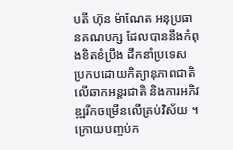បតី ហ៊ុន ម៉ាណែត អនុប្រធានគណបក្ស ដែលបាននឹងកំពុងខិតខំប្រឹង ដឹកនាំប្រទេស ប្រកបដោយកិត្យានុភាពជាតិ លើឆាកអន្ដរជាតិ និងការអភិវឌ្ឍរីកចម្រើនលើគ្រប់វិស័យ ។
ក្រោយបញ្ចប់ក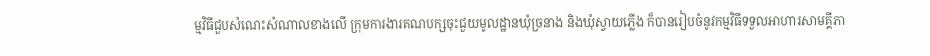ម្មវិធីជួបសំណេះសំណាលខាងលើ ក្រុមការងារគណបក្សចុះជួយមូលដ្ឋានឃុំច្រនាង និងឃុំស្វាយភ្លើង ក៏បានរៀបចំនូវកម្មវិធីទទួលអាហារសាមគ្គីភា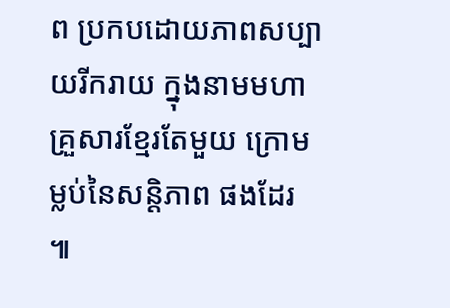ព ប្រកបដោយភាពសប្បាយរីករាយ ក្នុងនាមមហាគ្រួសារខ្មែរតែមួយ ក្រោមម្លប់នៃសន្ដិភាព ផងដែរ ៕